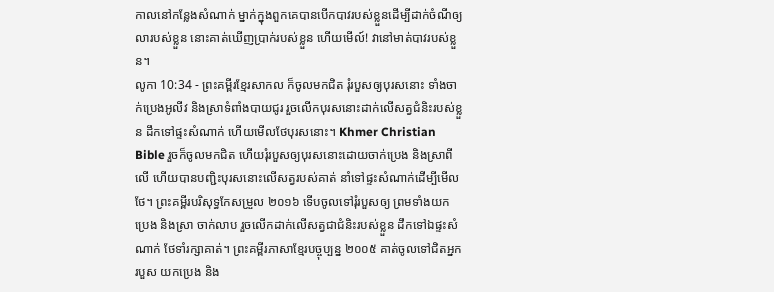កាលនៅកន្លែងសំណាក់ ម្នាក់ក្នុងពួកគេបានបើកបាវរបស់ខ្លួនដើម្បីដាក់ចំណីឲ្យលារបស់ខ្លួន នោះគាត់ឃើញប្រាក់របស់ខ្លួន ហើយមើល៍! វានៅមាត់បាវរបស់ខ្លួន។
លូកា 10:34 - ព្រះគម្ពីរខ្មែរសាកល ក៏ចូលមកជិត រុំរបួសឲ្យបុរសនោះ ទាំងចាក់ប្រេងអូលីវ និងស្រាទំពាំងបាយជូរ រួចលើកបុរសនោះដាក់លើសត្វជំនិះរបស់ខ្លួន ដឹកទៅផ្ទះសំណាក់ ហើយមើលថែបុរសនោះ។ Khmer Christian Bible រួចក៏ចូលមកជិត ហើយរុំរបួសឲ្យបុរសនោះដោយចាក់ប្រេង និងស្រាពីលើ ហើយបានបញ្ជិះបុរសនោះលើសត្វរបស់គាត់ នាំទៅផ្ទះសំណាក់ដើម្បីមើលថែ។ ព្រះគម្ពីរបរិសុទ្ធកែសម្រួល ២០១៦ ទើបចូលទៅរុំរបួសឲ្យ ព្រមទាំងយកប្រេង និងស្រា ចាក់លាប រួចលើកដាក់លើសត្វជាជំនិះរបស់ខ្លួន ដឹកទៅឯផ្ទះសំណាក់ ថែទាំរក្សាគាត់។ ព្រះគម្ពីរភាសាខ្មែរបច្ចុប្បន្ន ២០០៥ គាត់ចូលទៅជិតអ្នករបួស យកប្រេង និង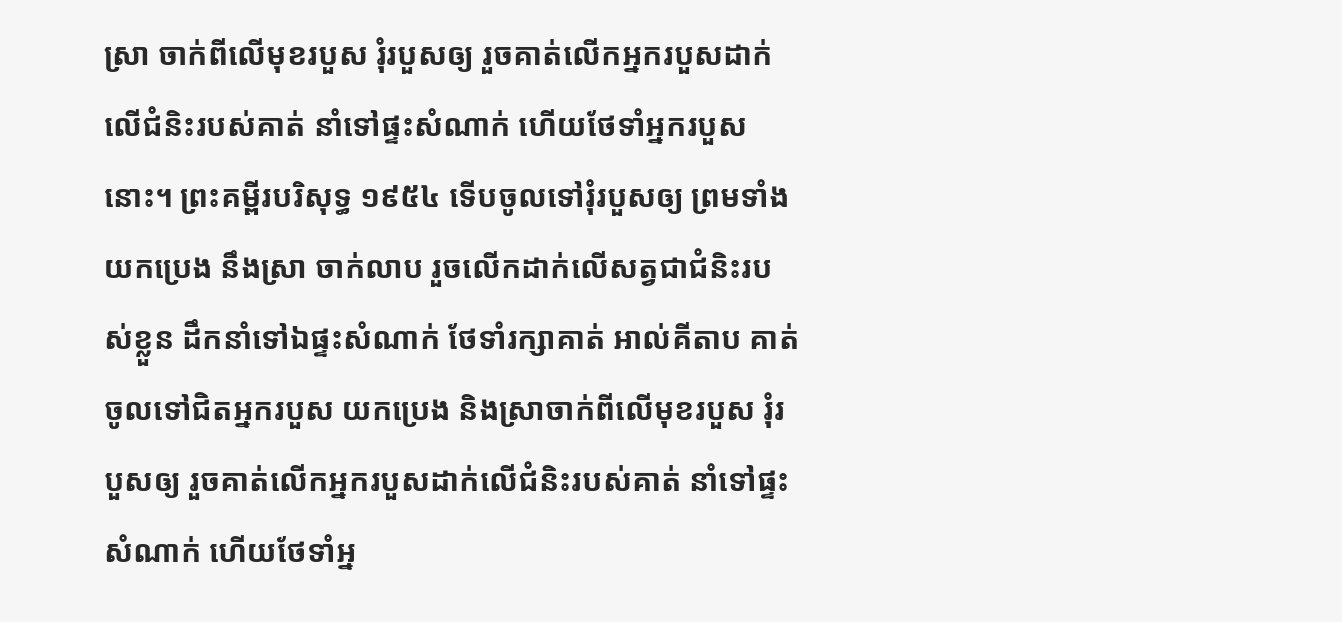ស្រា ចាក់ពីលើមុខរបួស រុំរបួសឲ្យ រួចគាត់លើកអ្នករបួសដាក់លើជំនិះរបស់គាត់ នាំទៅផ្ទះសំណាក់ ហើយថែទាំអ្នករបួសនោះ។ ព្រះគម្ពីរបរិសុទ្ធ ១៩៥៤ ទើបចូលទៅរុំរបួសឲ្យ ព្រមទាំងយកប្រេង នឹងស្រា ចាក់លាប រួចលើកដាក់លើសត្វជាជំនិះរបស់ខ្លួន ដឹកនាំទៅឯផ្ទះសំណាក់ ថែទាំរក្សាគាត់ អាល់គីតាប គាត់ចូលទៅជិតអ្នករបួស យកប្រេង និងស្រាចាក់ពីលើមុខរបួស រុំរបួសឲ្យ រួចគាត់លើកអ្នករបួសដាក់លើជំនិះរបស់គាត់ នាំទៅផ្ទះសំណាក់ ហើយថែទាំអ្ន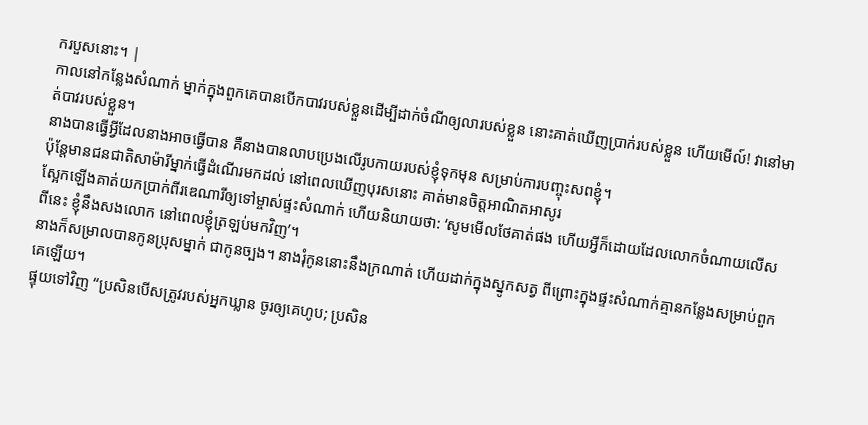ករបួសនោះ។ |
កាលនៅកន្លែងសំណាក់ ម្នាក់ក្នុងពួកគេបានបើកបាវរបស់ខ្លួនដើម្បីដាក់ចំណីឲ្យលារបស់ខ្លួន នោះគាត់ឃើញប្រាក់របស់ខ្លួន ហើយមើល៍! វានៅមាត់បាវរបស់ខ្លួន។
នាងបានធ្វើអ្វីដែលនាងអាចធ្វើបាន គឺនាងបានលាបប្រេងលើរូបកាយរបស់ខ្ញុំទុកមុន សម្រាប់ការបញ្ចុះសពខ្ញុំ។
ប៉ុន្តែមានជនជាតិសាម៉ារីម្នាក់ធ្វើដំណើរមកដល់ នៅពេលឃើញបុរសនោះ គាត់មានចិត្តអាណិតអាសូរ
ស្អែកឡើងគាត់យកប្រាក់ពីរឌេណារីឲ្យទៅម្ចាស់ផ្ទះសំណាក់ ហើយនិយាយថា: ‘សូមមើលថែគាត់ផង ហើយអ្វីក៏ដោយដែលលោកចំណាយលើសពីនេះ ខ្ញុំនឹងសងលោក នៅពេលខ្ញុំត្រឡប់មកវិញ’។
នាងក៏សម្រាលបានកូនប្រុសម្នាក់ ជាកូនច្បង។ នាងរុំកូននោះនឹងក្រណាត់ ហើយដាក់ក្នុងស្នូកសត្វ ពីព្រោះក្នុងផ្ទះសំណាក់គ្មានកន្លែងសម្រាប់ពួកគេឡើយ។
ផ្ទុយទៅវិញ “ប្រសិនបើសត្រូវរបស់អ្នកឃ្លាន ចូរឲ្យគេហូប; ប្រសិន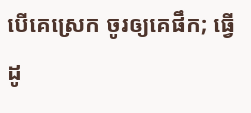បើគេស្រេក ចូរឲ្យគេផឹក; ធ្វើដូ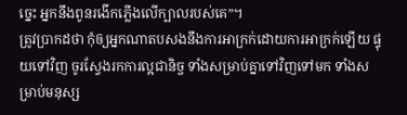ច្នេះ អ្នកនឹងពូនរងើកភ្លើងលើក្បាលរបស់គេ”។
ត្រូវប្រាកដថា កុំឲ្យអ្នកណាតបសងនឹងការអាក្រក់ដោយការអាក្រក់ឡើយ ផ្ទុយទៅវិញ ចូរស្វែងរកការល្អជានិច្ច ទាំងសម្រាប់គ្នាទៅវិញទៅមក ទាំងសម្រាប់មនុស្ស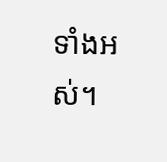ទាំងអស់។